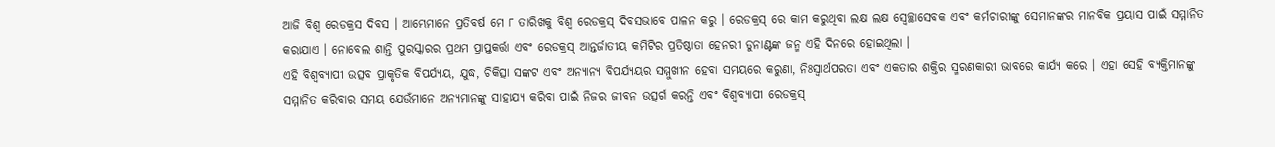ଆଜି ବିଶ୍ଵ ରେଡକ୍ରସ ଦିବସ । ଆମ୍ଭେମାନେ ପ୍ରତିବର୍ଷ ମେ ୮ ତାରିଖକୁ ବିଶ୍ୱ ରେଡକ୍ରସ୍ ଦିବସଭାବେ ପାଳନ କରୁ । ରେଡକ୍ରସ୍ ରେ କାମ କରୁଥିବା ଲକ୍ଷ ଲକ୍ଷ ସ୍ୱେଚ୍ଛାସେବକ ଏବଂ କର୍ମଚାରୀଙ୍କୁ ସେମାନଙ୍କର ମାନବିକ ପ୍ରୟାସ ପାଇଁ ସମ୍ମାନିତ କରାଯାଏ । ନୋବେଲ ଶାନ୍ତି ପୁରସ୍କାରର ପ୍ରଥମ ପ୍ରାପ୍ତକର୍ତ୍ତା ଏବଂ ରେଡକ୍ରସ୍ ଆନ୍ତର୍ଜାତୀୟ କମିଟିର ପ୍ରତିଷ୍ଠାତା ହେନରୀ ଡୁନାଣ୍ଟଙ୍କ ଜନ୍ମ ଏହି ଦିନରେ ହୋଇଥିଲା ।
ଏହି ବିଶ୍ୱବ୍ୟାପୀ ଉତ୍ସବ ପ୍ରାକୃତିକ ବିପର୍ଯ୍ୟୟ, ଯୁଦ୍ଧ, ଚିକିତ୍ସା ସଙ୍କଟ ଏବଂ ଅନ୍ୟାନ୍ୟ ବିପର୍ଯ୍ୟୟର ସମ୍ମୁଖୀନ ହେବା ସମୟରେ କରୁଣା, ନିଃସ୍ୱାର୍ଥପରତା ଏବଂ ଏକତାର ଶକ୍ତିର ସ୍ମରଣକାରୀ ଭାବରେ କାର୍ଯ୍ୟ କରେ । ଏହା ସେହି ବ୍ୟକ୍ତିମାନଙ୍କୁ ସମ୍ମାନିତ କରିବାର ସମୟ ଯେଉଁମାନେ ଅନ୍ୟମାନଙ୍କୁ ସାହାଯ୍ୟ କରିବା ପାଇଁ ନିଜର ଜୀବନ ଉତ୍ସର୍ଗ କରନ୍ତି ଏବଂ ବିଶ୍ୱବ୍ୟାପୀ ରେଡକ୍ରସ୍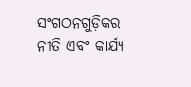ସଂଗଠନଗୁଡ଼ିକର ନୀତି ଏବଂ କାର୍ଯ୍ୟ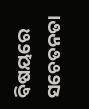ବିଷୟରେ ସଚେତନତା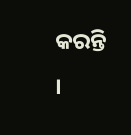କରନ୍ତି ।